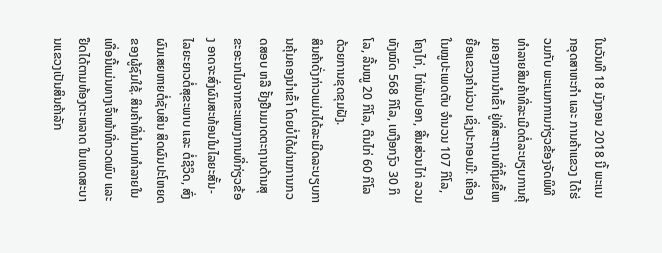ໃນວັນທີ 18 ມັງກອນ 2018 ນີ້ ພະແນກອຸດສາຫະກຳ ແລະ ການຄ້າແຂວງ ໄດ້ຮ່ວມກັບ ພະແນກການກ່ຽວຂ້ອງຈັດພິທີທຳລາຍສິນຄ້າທີ່ລະເມີດຕໍ່ລະບຽບການຄຸ້ມຄອງການນຳເຂົ້າ ຢູ່ທີ່ສະຖານທີ່ຖິ້ມຂີ້ເຫຍື້ອແຂວງຄຳມ່ວນ ເຊິ່ງປະກອບມີ: ເຄື່ອງໃນໝູປະເພດຕັບ ຈຳນວນ 107 ກິໂລ, ໂຄງໄກ່, ໄກ່ພັນປອກ, ສີ້ນສ່ວນໄກ່ ລວມທັງໝົດ 568 ກິໂລ, ເຫງືອກງົວ 30 ກິໂລ, ລີ້ນໝູ 20 ກິໂລ, ຕີນໄກ່ 60 ກິໂລ ດ້ວຍການຂຸດຂຸມຝັງ.
ສິນຄ້າດັ່ງກ່າວແມ່ນໄດ້ລະເມີດລະບຽບການຄຸ້ມຄອງນຳເຂົ້າ ໂດຍບໍ່ໄດ້ຜ່ານການກວດສອບ ຫລື ຢັ້ງຢືນມາດຕະຖານດ້ານສຸຂະອະນາໄມຈາກຂະແໜງການທີ່ກ່ຽວຂ້ອງ ອາດຈະສົ່ງຜົນສະທ້ອນໃນໄລຍະສັ້ນ-ໄລຍະຍາວຕໍ່ສຸຂະພາບ ແລະ ຕໍ່ຊີວິດ, ສົ່ງຜົນເສຍຫາຍຕໍ່ຊັບສິນ ສິດຜົນປະໂຫຍດຂອງຜູ້ຊົມໃຊ້. ສິນຄ້າທີ່ນຳມາທຳລາຍໃນເທື່ອນີ້ແມ່ນທາງເຈົ້າໜ້າທີ່ກວດພົບ ແລະ ຢຶດໄດ້ຕາມທ້ອງຕະຫລາດ ໃນເທດສະບານແຂວງເປັນສິນຄ້າລັກ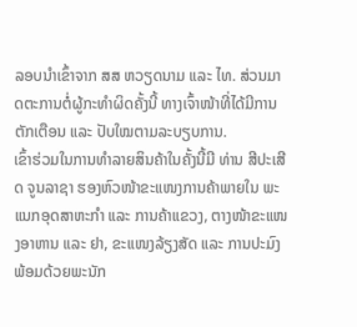ລອບນຳເຂົ້າຈາກ ສສ ຫວຽດນາມ ແລະ ໄທ. ສ່ວນມາດຕະການຕໍ່ຜູ້ກະທຳຜິດຄັ້ງນີ້ ທາງເຈົ້າໜ້າທີ່ໄດ້ມີການຕັກເຕືອນ ແລະ ປັບໃໝຕາມລະບຽບການ.
ເຂົ້າຮ່ວມໃນການທຳລາຍສິນຄ້າໃນຄັ້ງນີ້ມີ ທ່ານ ສີປະເສີດ ຈູນລາຊາ ຮອງຫົວໜ້າຂະແໜງການຄ້າພາຍໃນ ພະແນກອຸດສາຫະກຳ ແລະ ການຄ້າແຂວງ, ຕາງໜ້າຂະແໜງອາຫານ ແລະ ຢາ, ຂະແໜງລ້ຽງສັດ ແລະ ການປະມົງ ພ້ອມດ້ວຍພະນັກ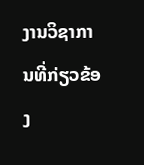ງານວິຊາການທີ່ກ່ຽວຂ້ອງ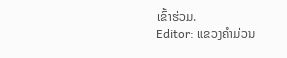ເຂົ້າຮ່ວມ.
Editor: ແຂວງຄຳມ່ວນ